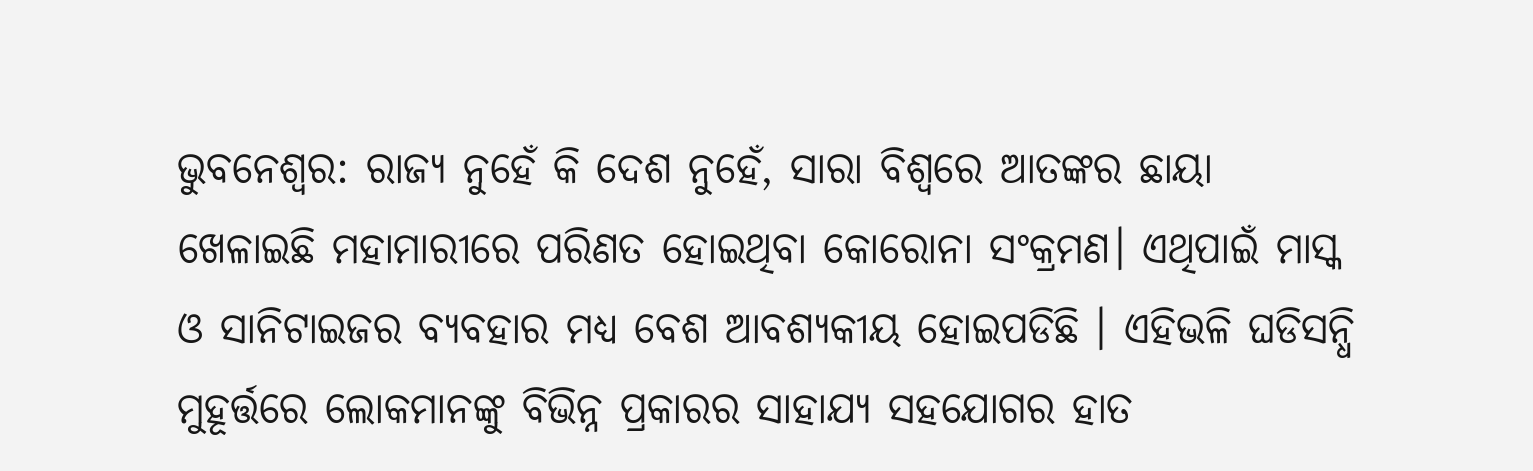ଭୁବନେଶ୍ବର: ରାଜ୍ୟ ନୁହେଁ କି ଦେଶ ନୁହେଁ, ସାରା ବିଶ୍ବରେ ଆତଙ୍କର ଛାୟା ଖେଳାଇଛି ମହାମାରୀରେ ପରିଣତ ହୋଇଥିବା କୋରୋନା ସଂକ୍ରମଣ। ଏଥିପାଇଁ ମାସ୍କ ଓ ସାନିଟାଇଜର ବ୍ୟବହାର ମଧ୍ୟ ବେଶ ଆବଶ୍ୟକୀୟ ହୋଇପଡିଛି । ଏହିଭଳି ଘଡିସନ୍ଧି ମୁହୂର୍ତ୍ତରେ ଲୋକମାନଙ୍କୁ ବିଭିନ୍ନ ପ୍ରକାରର ସାହାଯ୍ୟ ସହଯୋଗର ହାତ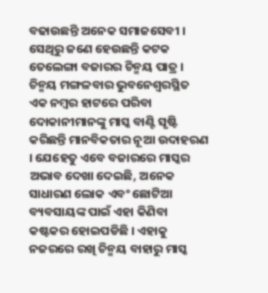ବଢାଉଛନ୍ତି ଅନେକ ସମାଜସେବୀ । ସେଥିରୁ ଜଣେ ହେଉଛନ୍ତି କଟକ ତେଲେଙ୍ଗା ବଜାରର ଚିନ୍ମୟ ପାତ୍ର ।
ଚିନ୍ମୟ ମଙ୍ଗଳବାର ଭୁବନେଶ୍ବରସ୍ଥିତ ଏକ ନମ୍ବର ହାଟରେ ପରିବା ଦୋକାନୀମାନଙ୍କୁ ମାସ୍କ ବାଣ୍ଟି ସୃଷ୍ଟି କରିଛନ୍ତି ମାନବିକତାର ନୂଆ ଉଦାହରଣ । ଯେହେତୁ ଏବେ ବଜାରରେ ମାସ୍କର ଅଭାବ ଦେଖା ଦେଇଛି, ଅନେକ ସାଧାରଣ ଲୋକ ଏବଂ ଛୋଟିଆ ବ୍ୟବସାୟଙ୍କ ପାଇଁ ଏହା କିଣିବା କଷ୍ଟକର ହୋଇପଡିଛି । ଏହାକୁ ନଜରରେ ରଖି ଚିନ୍ମୟ ବାହାରୁ ମାସ୍କ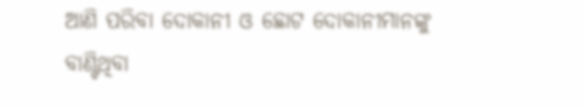ଆଣି ପରିବା ଦୋକାନୀ ଓ ଛୋଟ ଦୋକାନୀମାନଙ୍କୁ ବାଣ୍ଟିଥିବା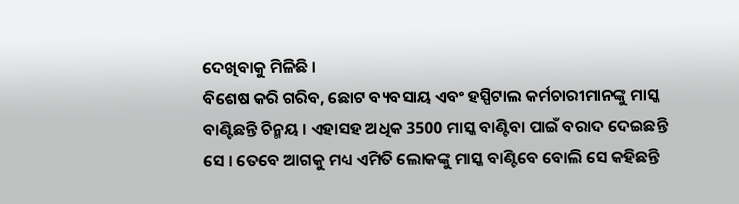ଦେଖିବାକୁ ମିଳିଛି ।
ବିଶେଷ କରି ଗରିବ, ଛୋଟ ବ୍ୟବସାୟ ଏବଂ ହସ୍ପିଟାଲ କର୍ମଚାରୀମାନଙ୍କୁ ମାସ୍କ ବାଣ୍ଟିଛନ୍ତି ଚିନ୍ମୟ । ଏହାସହ ଅଧିକ 3500 ମାସ୍କ ବାଣ୍ଟିବା ପାଇଁ ବରାଦ ଦେଇଛନ୍ତି ସେ । ତେବେ ଆଗକୁ ମଧ୍ୟ ଏମିତି ଲୋକଙ୍କୁ ମାସ୍କ ବାଣ୍ଟିବେ ବୋଲି ସେ କହିଛନ୍ତି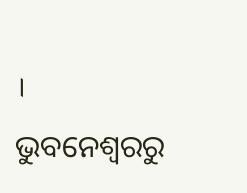।
ଭୁବନେଶ୍ବରରୁ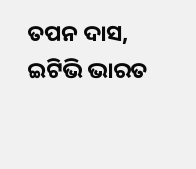ତପନ ଦାସ, ଇଟିଭି ଭାରତ